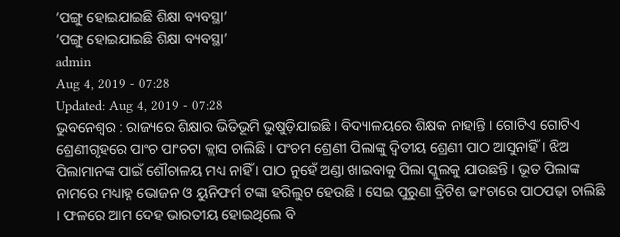‘ପଙ୍ଗୁ ହୋଇଯାଇଛି ଶିକ୍ଷା ବ୍ୟବସ୍ଥା’
‘ପଙ୍ଗୁ ହୋଇଯାଇଛି ଶିକ୍ଷା ବ୍ୟବସ୍ଥା’
admin
Aug 4, 2019 - 07:28
Updated: Aug 4, 2019 - 07:28
ଭୁବନେଶ୍ୱର : ରାଜ୍ୟରେ ଶିକ୍ଷାର ଭିତିଭୂମି ଭୁଷୁଡ଼ିଯାଇଛି । ବିଦ୍ୟାଳୟରେ ଶିକ୍ଷକ ନାହାନ୍ତି । ଗୋଟିଏ ଗୋଟିଏ ଶ୍ରେଣୀଗୃହରେ ପାଂଚ ପାଂଚଟା କ୍ଲାସ ଚାଲିଛି । ପଂଚମ ଶ୍ରେଣୀ ପିଲାଙ୍କୁ ଦ୍ୱିତୀୟ ଶ୍ରେଣୀ ପାଠ ଆସୁନାହିଁ । ଝିଅ ପିଲାମାନଙ୍କ ପାଇଁ ଶୌଚାଳୟ ମଧ୍ୟ ନାହିଁ । ପାଠ ନୁହେଁ ଅଣ୍ଡା ଖାଇବାକୁ ପିଲା ସ୍କୁଲକୁ ଯାଉଛନ୍ତି । ଭୂତ ପିଲାଙ୍କ ନାମରେ ମଧ୍ୟାହ୍ନ ଭୋଜନ ଓ ୟୁନିଫର୍ମ ଟଙ୍କା ହରିଲୁଟ ହେଉଛି । ସେଇ ପୁରୁଣା ବ୍ରିଟିଶ ଢାଂଚାରେ ପାଠପଢ଼ା ଚାଲିଛି । ଫଳରେ ଆମ ଦେହ ଭାରତୀୟ ହୋଇଥିଲେ ବି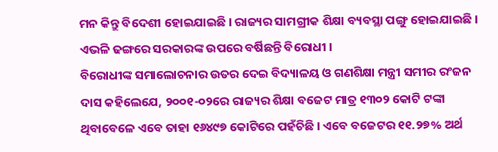ମନ କିନ୍ତୁ ବିଦେଶୀ ହୋଇଯାଇଛି । ରାଜ୍ୟର ସାମଗ୍ରୀକ ଶିକ୍ଷା ବ୍ୟବସ୍ଥା ପଙ୍ଗୁ ହୋଇଯାଇଛି । ଏଭଳି ଢଙ୍ଗରେ ସରକାରଙ୍କ ଉପରେ ବର୍ଷିଛନ୍ତି ବିରୋଧୀ ।
ବିରୋଧୀଙ୍କ ସମାଲୋଚନାର ଉତର ଦେଇ ବିଦ୍ୟାଳୟ ଓ ଗଣଶିକ୍ଷା ମନ୍ତ୍ରୀ ସମୀର ରଂଜନ ଦାସ କହିଲେଯେ, ୨୦୦୧-୦୨ରେ ରାଜ୍ୟର ଶିକ୍ଷା ବଜେଟ ମାତ୍ର ୧୩୦୨ କୋଟି ଟଙ୍କା ଥିବାବେଳେ ଏବେ ତାହା ୧୬୪୯୭ କୋଟିରେ ପହଁଚିଛି । ଏବେ ବଜେଟର ୧୧.୨୭% ଅର୍ଥ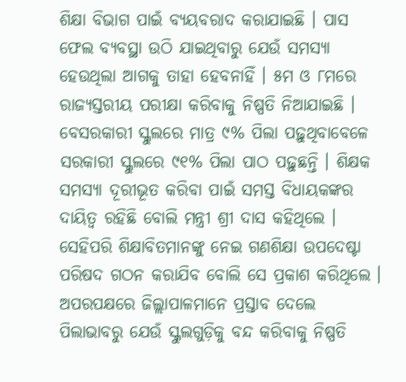ଶିକ୍ଷା ବିଭାଗ ପାଇଁ ବ୍ୟୟବରାଦ କରାଯାଇଛି । ପାସ ଫେଲ ବ୍ୟବସ୍ଥା ଉଠି ଯାଇଥିବାରୁ ଯେଉଁ ସମସ୍ୟା ହେଉଥିଲା ଆଗକୁ ତାହା ହେବନାହିଁ । ୫ମ ଓ ୮ମରେ ରାଜ୍ୟସ୍ତରୀୟ ପରୀକ୍ଷା କରିବାକୁ ନିଷ୍ପତି ନିଆଯାଇଛି । ବେସରକାରୀ ସ୍କୁଲରେ ମାତ୍ର ୯% ପିଲା ପଢ଼ୁଥିବାବେଳେ ସରକାରୀ ସ୍କୁଲରେ ୯୧% ପିଲା ପାଠ ପଢ଼ୁଛନ୍ତି । ଶିକ୍ଷକ ସମସ୍ୟା ଦୂରୀଭୂତ କରିବା ପାଇଁ ସମସ୍ତ ବିଧାୟକଙ୍କର ଦାୟିତ୍ୱ ରହିଛି ବୋଲି ମନ୍ତ୍ରୀ ଶ୍ରୀ ଦାସ କହିଥିଲେ । ସେହିପରି ଶିକ୍ଷାବିତମାନଙ୍କୁ ନେଇ ଗଣଶିକ୍ଷା ଉପଦେଷ୍ଟା ପରିଷଦ ଗଠନ କରାଯିବ ବୋଲି ସେ ପ୍ରକାଶ କରିଥିଲେ । ଅପରପକ୍ଷରେ ଜିଲ୍ଲାପାଳମାନେ ପ୍ରସ୍ତାବ ଦେଲେ ପିଲାଭାବରୁ ଯେଉଁ ସ୍କୁଲଗୁଡ଼ିକୁ ବନ୍ଦ କରିବାକୁ ନିଷ୍ପତି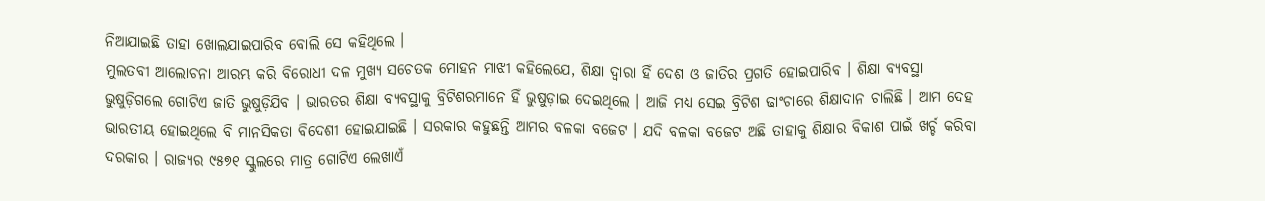ନିଆଯାଇଛି ତାହା ଖୋଲଯାଇପାରିବ ବୋଲି ସେ କହିଥିଲେ ।
ମୁଲତବୀ ଆଲୋଚନା ଆରମ୍ଭ କରି ବିରୋଧୀ ଦଳ ମୁଖ୍ୟ ସଚେତକ ମୋହନ ମାଝୀ କହିଲେଯେ, ଶିକ୍ଷା ଦ୍ୱାରା ହିଁ ଦେଶ ଓ ଜାତିର ପ୍ରଗତି ହୋଇପାରିବ । ଶିକ୍ଷା ବ୍ୟବସ୍ଥା ଭୁଷୁଡ଼ିଗଲେ ଗୋଟିଏ ଜାତି ଭୁଷୁଡ଼ିଯିବ । ଭାରତର ଶିକ୍ଷା ବ୍ୟବସ୍ଥାକୁ ବ୍ରିଟିଶରମାନେ ହିଁ ଭୁଷୁଡ଼ାଇ ଦେଇଥିଲେ । ଆଜି ମଧ୍ୟ ସେଇ ବ୍ରିଟିଶ ଢାଂଚାରେ ଶିକ୍ଷାଦାନ ଚାଲିଛି । ଆମ ଦେହ ଭାରତୀୟ ହୋଇଥିଲେ ବି ମାନସିକତା ବିଦେଶୀ ହୋଇଯାଇଛି । ସରକାର କହୁଛନ୍ତି ଆମର ବଳକା ବଜେଟ । ଯଦି ବଳକା ବଜେଟ ଅଛି ତାହାକୁ ଶିକ୍ଷାର ବିକାଶ ପାଇଁ ଖର୍ଚ୍ଚ କରିବା ଦରକାର । ରାଜ୍ୟର ୯୫୭୧ ସ୍କୁଲରେ ମାତ୍ର ଗୋଟିଏ ଲେଖାଏଁ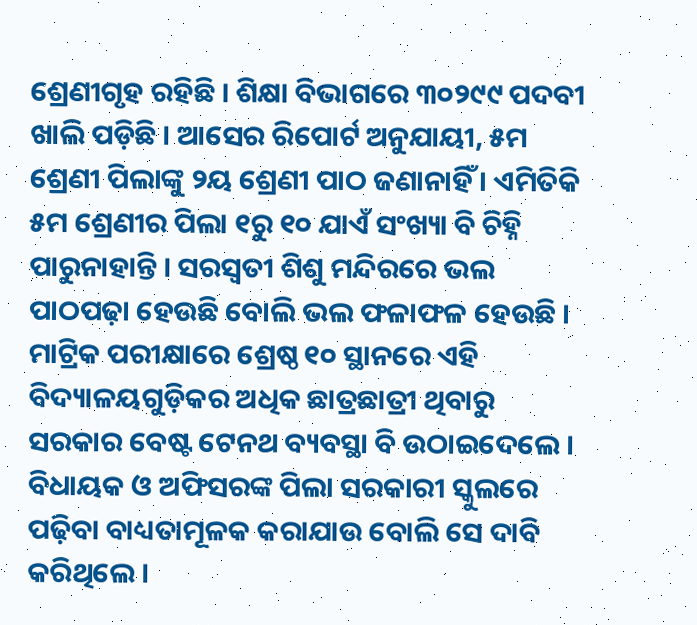ଶ୍ରେଣୀଗୃହ ରହିଛି । ଶିକ୍ଷା ବିଭାଗରେ ୩୦୨୯୯ ପଦବୀ ଖାଲି ପଡ଼ିଛି । ଆସେର ରିପୋର୍ଟ ଅନୁଯାୟୀ, ୫ମ ଶ୍ରେଣୀ ପିଲାଙ୍କୁ ୨ୟ ଶ୍ରେଣୀ ପାଠ ଜଣାନାହିଁ । ଏମିତିକି ୫ମ ଶ୍ରେଣୀର ପିଲା ୧ରୁ ୧୦ ଯାଏଁ ସଂଖ୍ୟା ବି ଚିହ୍ନି ପାରୁନାହାନ୍ତି । ସରସ୍ୱତୀ ଶିଶୁ ମନ୍ଦିରରେ ଭଲ ପାଠପଢ଼ା ହେଉଛି ବୋଲି ଭଲ ଫଳାଫଳ ହେଉଛି । ମାଟ୍ରିକ ପରୀକ୍ଷାରେ ଶ୍ରେଷ୍ଠ ୧୦ ସ୍ଥାନରେ ଏହି ବିଦ୍ୟାଳୟଗୁଡ଼ିକର ଅଧିକ ଛାତ୍ରଛାତ୍ରୀ ଥିବାରୁ ସରକାର ବେଷ୍ଟ ଟେନଥ ବ୍ୟବସ୍ଥା ବି ଉଠାଇଦେଲେ । ବିଧାୟକ ଓ ଅଫିସରଙ୍କ ପିଲା ସରକାରୀ ସ୍କୁଲରେ ପଢ଼ିବା ବାଧ୍ୟତାମୂଳକ କରାଯାଉ ବୋଲି ସେ ଦାବି କରିଥିଲେ ।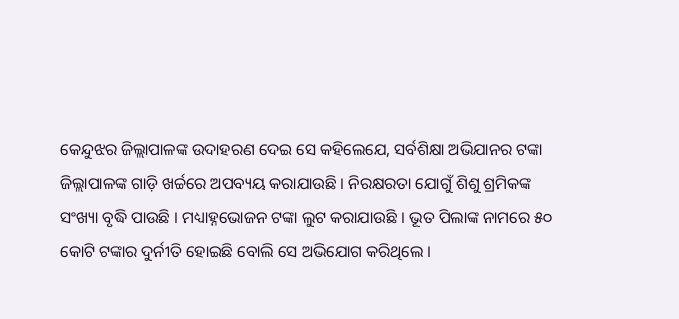କେନ୍ଦୁଝର ଜିଲ୍ଲାପାଳଙ୍କ ଉଦାହରଣ ଦେଇ ସେ କହିଲେଯେ, ସର୍ବଶିକ୍ଷା ଅଭିଯାନର ଟଙ୍କା ଜିଲ୍ଲାପାଳଙ୍କ ଗାଡ଼ି ଖର୍ଚ୍ଚରେ ଅପବ୍ୟୟ କରାଯାଉଛି । ନିରକ୍ଷରତା ଯୋଗୁଁ ଶିଶୁ ଶ୍ରମିକଙ୍କ ସଂଖ୍ୟା ବୃଦ୍ଧି ପାଉଛି । ମଧ୍ୟାହ୍ନଭୋଜନ ଟଙ୍କା ଲୁଟ କରାଯାଉଛି । ଭୂତ ପିଲାଙ୍କ ନାମରେ ୫୦ କୋଟି ଟଙ୍କାର ଦୁର୍ନୀତି ହୋଇଛି ବୋଲି ସେ ଅଭିଯୋଗ କରିଥିଲେ ।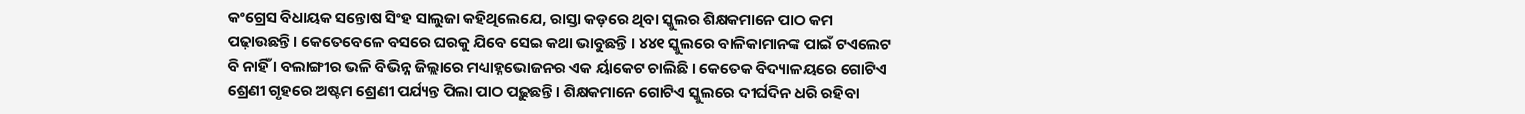କଂଗ୍ରେସ ବିଧାୟକ ସନ୍ତୋଷ ସିଂହ ସାଲୁଜା କହିଥିଲେଯେ, ରାସ୍ତା କଡ଼ରେ ଥିବା ସ୍କୁଲର ଶିକ୍ଷକମାନେ ପାଠ କମ ପଢ଼ାଉଛନ୍ତି । କେତେବେଳେ ବସରେ ଘରକୁ ଯିବେ ସେଇ କଥା ଭାବୁଛନ୍ତି । ୪୪୧ ସ୍କୁଲରେ ବାଳିକାମାନଙ୍କ ପାଇଁ ଟଏଲେଟ ବି ନାହିଁ । ବଲାଙ୍ଗୀର ଭଳି ବିଭିନ୍ନ ଜିଲ୍ଲାରେ ମଧ୍ୟାହ୍ନଭୋଜନର ଏକ ର୍ୟାକେଟ ଚାଲିଛି । କେତେକ ବିଦ୍ୟାଳୟରେ ଗୋଟିଏ ଶ୍ରେଣୀ ଗୃହରେ ଅଷ୍ଟମ ଶ୍ରେଣୀ ପର୍ଯ୍ୟନ୍ତ ପିଲା ପାଠ ପଢ଼ୁଛନ୍ତି । ଶିକ୍ଷକମାନେ ଗୋଟିଏ ସ୍କୁଲରେ ଦୀର୍ଘଦିନ ଧରି ରହିବା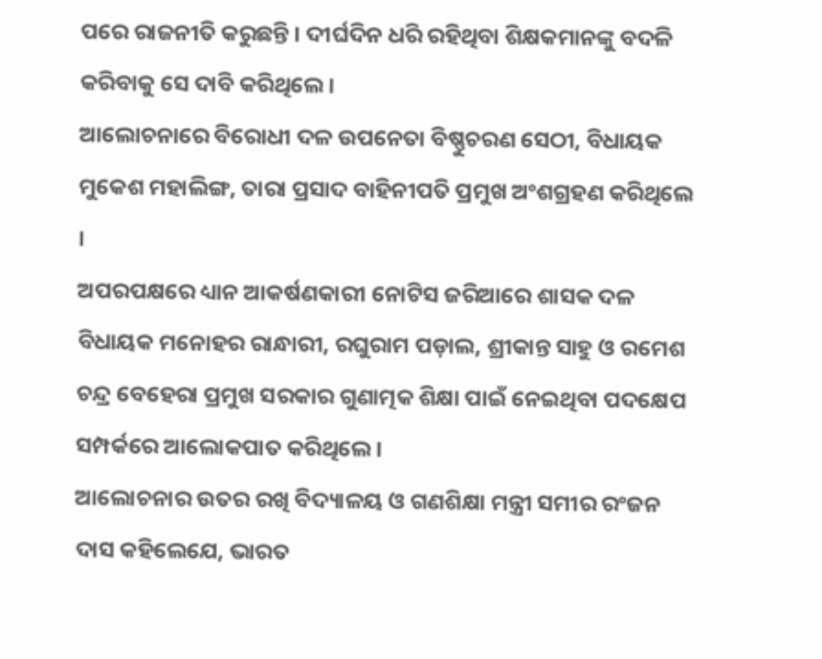ପରେ ରାଜନୀତି କରୁଛନ୍ତି । ଦୀର୍ଘଦିନ ଧରି ରହିଥିବା ଶିକ୍ଷକମାନଙ୍କୁ ବଦଳି କରିବାକୁ ସେ ଦାବି କରିଥିଲେ ।
ଆଲୋଚନାରେ ବିରୋଧୀ ଦଳ ଉପନେତା ବିଷ୍ଣୁଚରଣ ସେଠୀ, ବିଧାୟକ ମୁକେଶ ମହାଲିଙ୍ଗ, ତାରା ପ୍ରସାଦ ବାହିନୀପତି ପ୍ରମୁଖ ଅଂଶଗ୍ରହଣ କରିଥିଲେ ।
ଅପରପକ୍ଷରେ ଧ୍ୟାନ ଆକର୍ଷଣକାରୀ ନୋଟିସ ଜରିଆରେ ଶାସକ ଦଳ ବିଧାୟକ ମନୋହର ରାନ୍ଧାରୀ, ରଘୁରାମ ପଡ଼ାଲ, ଶ୍ରୀକାନ୍ତ ସାହୁ ଓ ରମେଶ ଚନ୍ଦ୍ର ବେହେରା ପ୍ରମୁଖ ସରକାର ଗୁଣାତ୍ମକ ଶିକ୍ଷା ପାଇଁ ନେଇଥିବା ପଦକ୍ଷେପ ସମ୍ପର୍କରେ ଆଲୋକପାତ କରିଥିଲେ ।
ଆଲୋଚନାର ଉତର ରଖି ବିଦ୍ୟାଳୟ ଓ ଗଣଶିକ୍ଷା ମନ୍ତ୍ରୀ ସମୀର ରଂଜନ ଦାସ କହିଲେଯେ, ଭାରତ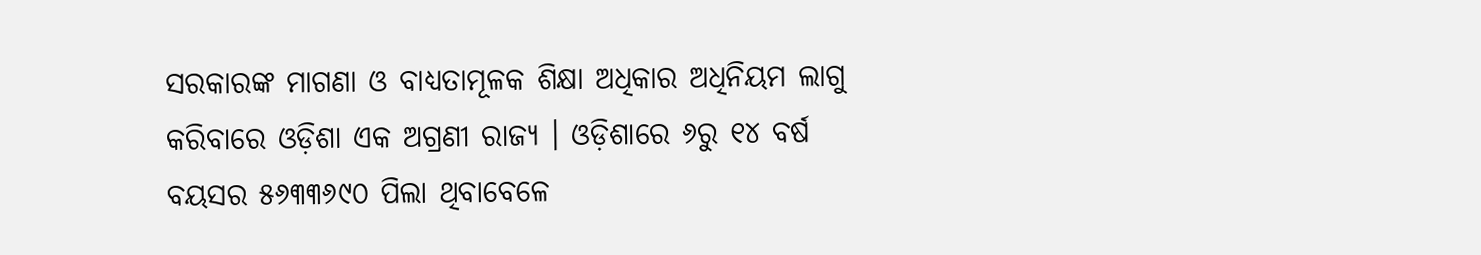ସରକାରଙ୍କ ମାଗଣା ଓ ବାଧ୍ୟତାମୂଳକ ଶିକ୍ଷା ଅଧିକାର ଅଧିନିୟମ ଲାଗୁ କରିବାରେ ଓଡ଼ିଶା ଏକ ଅଗ୍ରଣୀ ରାଜ୍ୟ । ଓଡ଼ିଶାରେ ୬ରୁ ୧୪ ବର୍ଷ ବୟସର ୫୬୩୩୬୯୦ ପିଲା ଥିବାବେଳେ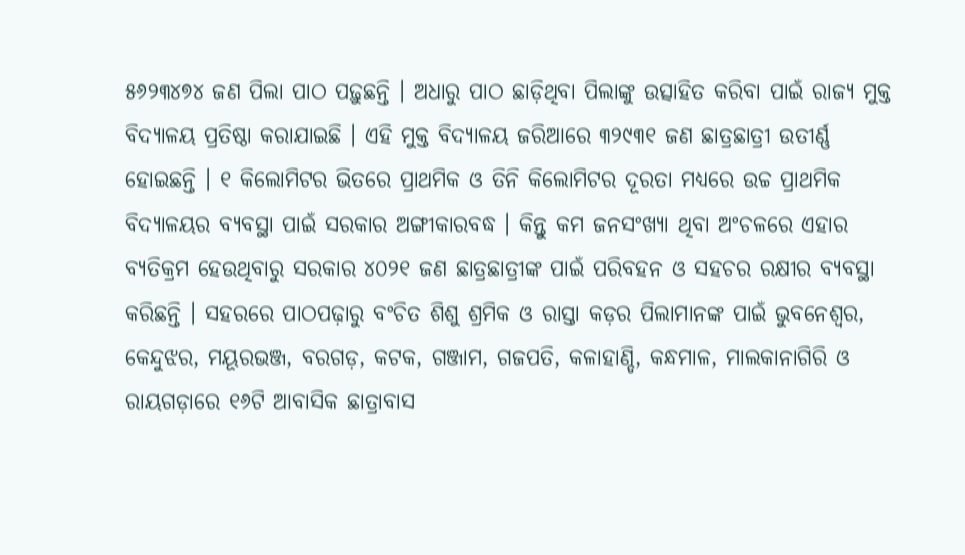୫୬୨୩୪୭୪ ଜଣ ପିଲା ପାଠ ପଢ଼ୁଛନ୍ତି । ଅଧାରୁ ପାଠ ଛାଡ଼ିଥିବା ପିଲାଙ୍କୁ ଉତ୍ସାହିତ କରିବା ପାଇଁ ରାଜ୍ୟ ମୁକ୍ତ ବିଦ୍ୟାଳୟ ପ୍ରତିଷ୍ଠା କରାଯାଇଛି । ଏହି ମୁକ୍ତ ବିଦ୍ୟାଳୟ ଜରିଆରେ ୩୨୯୩୧ ଜଣ ଛାତ୍ରଛାତ୍ରୀ ଉତୀର୍ଣ୍ଣ ହୋଇଛନ୍ତି । ୧ କିଲୋମିଟର ଭିତରେ ପ୍ରାଥମିକ ଓ ତିନି କିଲୋମିଟର ଦୂରତା ମଧ୍ୟରେ ଉଚ୍ଚ ପ୍ରାଥମିକ ବିଦ୍ୟାଳୟର ବ୍ୟବସ୍ଥା ପାଇଁ ସରକାର ଅଙ୍ଗୀକାରବଦ୍ଧ । କିନ୍ତୁ କମ ଜନସଂଖ୍ୟା ଥିବା ଅଂଚଳରେ ଏହାର ବ୍ୟତିକ୍ରମ ହେଉଥିବାରୁ ସରକାର ୪୦୨୧ ଜଣ ଛାତ୍ରଛାତ୍ରୀଙ୍କ ପାଇଁ ପରିବହନ ଓ ସହଚର ରକ୍ଷୀର ବ୍ୟବସ୍ଥା କରିଛନ୍ତି । ସହରରେ ପାଠପଢ଼ାରୁ ବଂଚିତ ଶିଶୁ ଶ୍ରମିକ ଓ ରାସ୍ତା କଡ଼ର ପିଲାମାନଙ୍କ ପାଇଁ ଭୁବନେଶ୍ୱର, କେନ୍ଦୁଝର, ମୟୂରଭଞ୍ଜ, ବରଗଡ଼, କଟକ, ଗଞ୍ଜାମ, ଗଜପତି, କଳାହାଣ୍ଡି, କନ୍ଧମାଳ, ମାଲକାନାଗିରି ଓ ରାୟଗଡ଼ାରେ ୧୬ଟି ଆବାସିକ ଛାତ୍ରାବାସ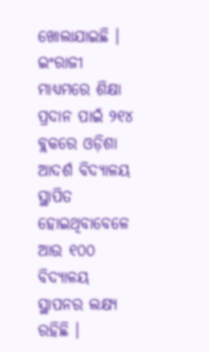ଖୋଲାଯାଇଛି । ଇଂରାଜୀ ମାଧ୍ୟମରେ ଶିକ୍ଷା ପ୍ରଦାନ ପାଇଁ ୨୧୪ ବ୍ଲକରେ ଓଡ଼ିଶା ଆଦର୍ଶ ବିଦ୍ୟାଳୟ ସ୍ଥାପିତ ହୋଇଥିବାବେଳେ ଆଉ ୧୦୦ ବିଦ୍ୟାଳୟ ସ୍ଥାପନର ଲକ୍ଷ୍ୟ ରହିଛି ।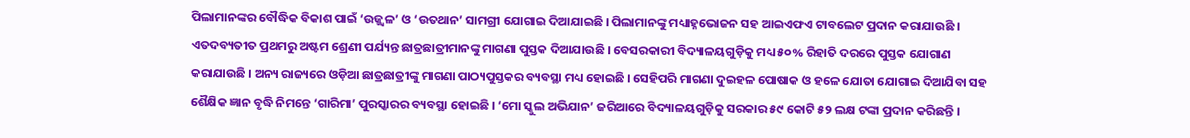ପିଲାମାନଙ୍କର ବୌଦ୍ଧିକ ବିକାଶ ପାଇଁ ‘ଉଜ୍ଜ୍ୱଳ’ ଓ ‘ଉତଥାନ’ ସାମଗ୍ରୀ ଯୋଗାଇ ଦିଆଯାଇଛି । ପିଲାମାନଙ୍କୁ ମଧ୍ୟାହ୍ନଭୋଜନ ସହ ଆଇଏଫଏ ଟାବଲେଟ ପ୍ରଦାନ କରାଯାଉଛି ।
ଏତଦବ୍ୟତୀତ ପ୍ରଥମରୁ ଅଷ୍ଟମ ଶ୍ରେଣୀ ପର୍ଯ୍ୟନ୍ତ ଛାତ୍ରଛାତ୍ରୀମାନଙ୍କୁ ମାଗଣା ପୁସ୍ତକ ଦିଆଯାଉଛି । ବେସରକାରୀ ବିଦ୍ୟାଳୟଗୁଡ଼ିକୁ ମଧ୍ୟ ୫୦% ରିହାତି ଦରରେ ପୁସ୍ତକ ଯୋଗାଣ କରାଯାଉଛି । ଅନ୍ୟ ରାଜ୍ୟରେ ଓଡ଼ିଆ ଛାତ୍ରଛାତ୍ରୀଙ୍କୁ ମାଗଣା ପାଠ୍ୟପୁସ୍ତକର ବ୍ୟବସ୍ଥା ମଧ୍ୟ ହୋଇଛି । ସେହିପରି ମାଗଣା ଦୁଇହଳ ପୋଷାକ ଓ ହଳେ ଯୋତା ଯୋଗାଇ ଦିଆଯିବା ସହ ଶୈକ୍ଷିକ ଜ୍ଞାନ ବୃଦ୍ଧି ନିମନ୍ତେ ‘ଗାରିମା’ ପୁରସ୍କାରର ବ୍ୟବସ୍ଥା ହୋଇଛି । ‘ମୋ ସ୍କୁଲ ଅଭିଯାନ’ ଜରିଆରେ ବିଦ୍ୟାଳୟଗୁଡ଼ିକୁ ସରକାର ୫୯ କୋଟି ୫୨ ଲକ୍ଷ ଟଙ୍କା ପ୍ରଦାନ କରିଛନ୍ତି ।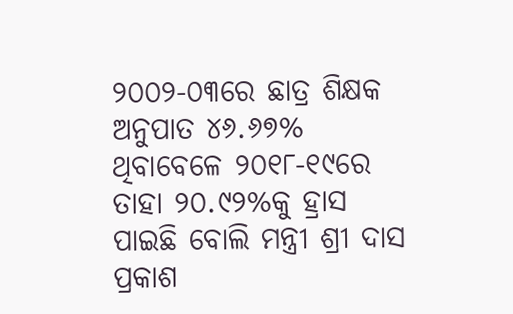୨୦୦୨-୦୩ରେ ଛାତ୍ର ଶିକ୍ଷକ ଅନୁପାତ ୪୬.୬୭% ଥିବାବେଳେ ୨୦୧୮-୧୯ରେ ତାହା ୨୦.୯୨%କୁ ହ୍ରାସ ପାଇଛି ବୋଲି ମନ୍ତ୍ରୀ ଶ୍ରୀ ଦାସ ପ୍ରକାଶ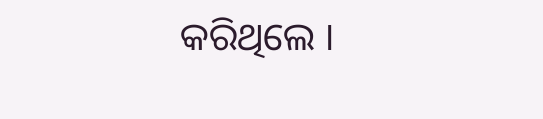କରିଥିଲେ ।